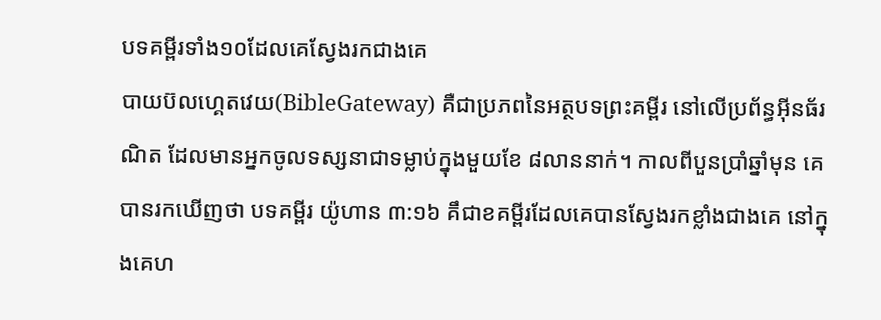បទគម្ពីរទាំង១០ដែលគេស្វែងរកជាងគេ
បាយប៊លហ្គេតវេយ(BibleGateway) គឺជាប្រភពនៃអត្ថបទព្រះគម្ពីរ នៅលើប្រព័ន្ធអ៊ីនធ័រណិត ដែលមានអ្នកចូលទស្សនាជាទម្លាប់ក្នុងមួយខែ ៨លាននាក់។ កាលពីបួនប្រាំឆ្នាំមុន គេបានរកឃើញថា បទគម្ពីរ យ៉ូហាន ៣:១៦ គឹជាខគម្ពីរដែលគេបានស្វែងរកខ្លាំងជាងគេ នៅក្នុងគេហ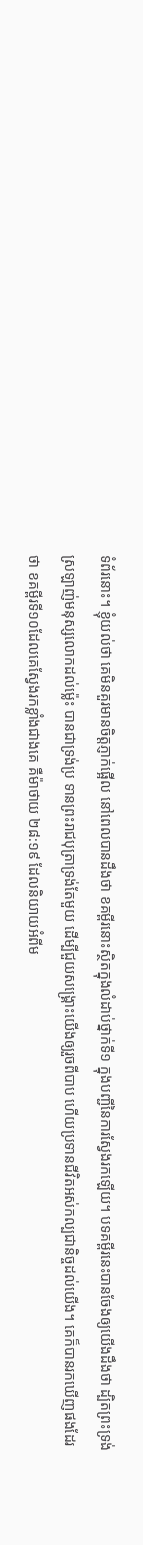ទំព័រនោះ។ ខ្ញុំយល់ថា គេមិនគួរមានចិត្តភ្ញាក់ផ្អើល នៅពេលបានដឹងថា ខគម្ពីរនោះស្ថិតក្នុងលំដាប់ថ្នាក់ទី១ ក្នុងបញ្ជីនៃការស្វែងរកឡើយ។ បទគម្ពីរនេះបានចែងឲ្យយើងដឹងថា ដ្បិតព្រះទ្រង់ស្រឡាញ់មនុស្សលោកដល់ម្ល៉េះ បានជាទ្រង់ប្រ ទានព្រះរាជបុត្រាទ្រង់តែមួយ ដើម្បីជួយសង្រ្គោះយើងឲ្យរួចពីបាប ហើយប្រទានជីវិតអស់កល្បជានិច្ចដល់យើង។ គេក៏បានរកឃើញផងដែរថា ខគម្ពីរទី១០ដែលគេស្វែងរកខ្លាំងជាងគេ គឺម៉ាថាយ ២៨:១៩ ដែលនិយាយអំពីម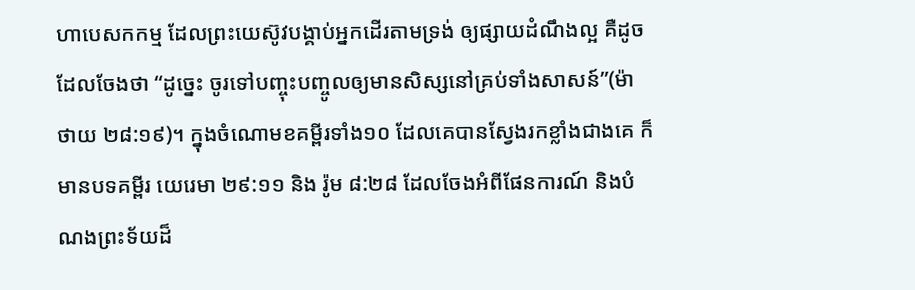ហាបេសកកម្ម ដែលព្រះយេស៊ូវបង្គាប់អ្នកដើរតាមទ្រង់ ឲ្យផ្សាយដំណឹងល្អ គឺដូចដែលចែងថា “ដូច្នេះ ចូរទៅបញ្ចុះបញ្ចូលឲ្យមានសិស្សនៅគ្រប់ទាំងសាសន៍”(ម៉ាថាយ ២៨:១៩)។ ក្នុងចំណោមខគម្ពីរទាំង១០ ដែលគេបានស្វែងរកខ្លាំងជាងគេ ក៏មានបទគម្ពីរ យេរេមា ២៩:១១ និង រ៉ូម ៨:២៨ ដែលចែងអំពីផែនការណ៍ និងបំណងព្រះទ័យដ៏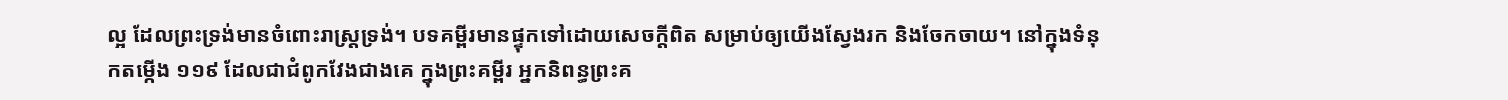ល្អ ដែលព្រះទ្រង់មានចំពោះរាស្រ្តទ្រង់។ បទគម្ពីរមានផ្ទុកទៅដោយសេចក្តីពិត សម្រាប់ឲ្យយើងស្វែងរក និងចែកចាយ។ នៅក្នុងទំនុកតម្កើង ១១៩ ដែលជាជំពូកវែងជាងគេ ក្នុងព្រះគម្ពីរ អ្នកនិពន្ធព្រះគ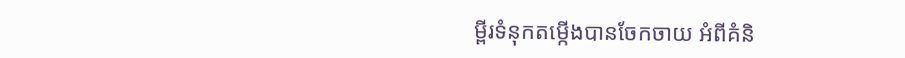ម្ពីរទំនុកតម្កើងបានចែកចាយ អំពីគំនិ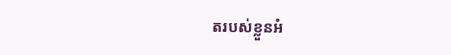តរបស់ខ្លួនអំ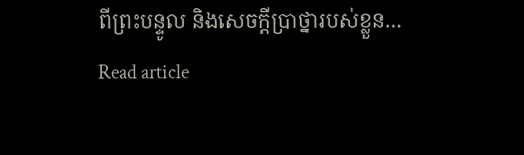ពីព្រះបន្ទូល និងសេចក្តីប្រាថ្នារបស់ខ្លួន…
Read article